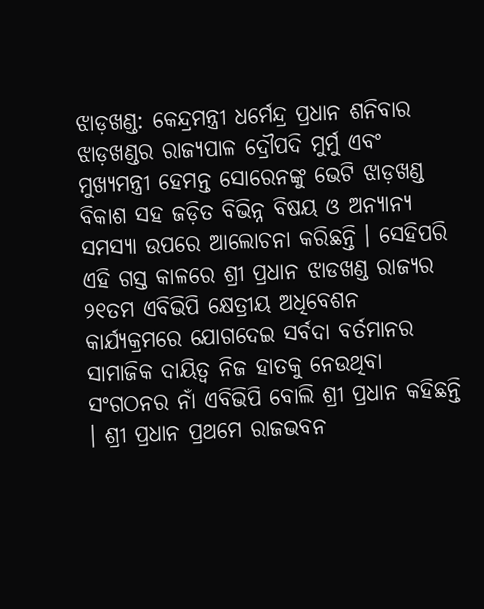ଝାଡ଼ଖଣ୍ଡ: କେନ୍ଦ୍ରମନ୍ତ୍ରୀ ଧର୍ମେନ୍ଦ୍ର ପ୍ରଧାନ ଶନିବାର ଝାଡ଼ଖଣ୍ଡର ରାଜ୍ୟପାଳ ଦ୍ରୌପଦି ମୁର୍ମୁ ଏବଂ ମୁଖ୍ୟମନ୍ତ୍ରୀ ହେମନ୍ତ ସୋରେନଙ୍କୁ ଭେଟି ଝାଡ଼ଖଣ୍ଡ ବିକାଶ ସହ ଜଡ଼ିତ ବିଭିନ୍ନ ବିଷୟ ଓ ଅନ୍ୟାନ୍ୟ ସମସ୍ୟା ଉପରେ ଆଲୋଚନା କରିଛନ୍ତି । ସେହିପରି ଏହି ଗସ୍ତ କାଳରେ ଶ୍ରୀ ପ୍ରଧାନ ଝାଡଖଣ୍ଡ ରାଜ୍ୟର ୨୧ତମ ଏବିଭିପି କ୍ଷେତ୍ରୀୟ ଅଧିବେଶନ କାର୍ଯ୍ୟକ୍ରମରେ ଯୋଗଦେଇ ସର୍ବଦା ବର୍ତମାନର ସାମାଜିକ ଦାୟିତ୍ୱ ନିଜ ହାତକୁ ନେଉଥିବା ସଂଗଠନର ନାଁ ଏବିଭିପି ବୋଲି ଶ୍ରୀ ପ୍ରଧାନ କହିଛନ୍ତି । ଶ୍ରୀ ପ୍ରଧାନ ପ୍ରଥମେ ରାଜଭବନ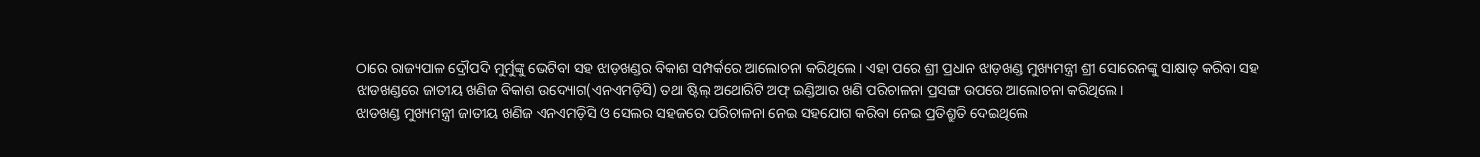ଠାରେ ରାଜ୍ୟପାଳ ଦ୍ରୌପଦି ମୁର୍ମୁଙ୍କୁ ଭେଟିବା ସହ ଝାଡ଼ଖଣ୍ଡର ବିକାଶ ସମ୍ପର୍କରେ ଆଲୋଚନା କରିଥିଲେ । ଏହା ପରେ ଶ୍ରୀ ପ୍ରଧାନ ଝାଡ଼ଖଣ୍ଡ ମୁଖ୍ୟମନ୍ତ୍ରୀ ଶ୍ରୀ ସୋରେନଙ୍କୁ ସାକ୍ଷାତ୍ କରିବା ସହ ଝାଡଖଣ୍ଡରେ ଜାତୀୟ ଖଣିଜ ବିକାଶ ଉଦ୍ୟୋଗ(ଏନଏମଡ଼ିସି) ତଥା ଷ୍ଟିଲ୍ ଅଥୋରିଟି ଅଫ୍ ଇଣ୍ଡିଆର ଖଣି ପରିଚାଳନା ପ୍ରସଙ୍ଗ ଉପରେ ଆଲୋଚନା କରିଥିଲେ ।
ଝାଡଖଣ୍ଡ ମୁଖ୍ୟମନ୍ତ୍ରୀ ଜାତୀୟ ଖଣିଜ ଏନଏମଡ଼ିସି ଓ ସେଲର ସହଜରେ ପରିଚାଳନା ନେଇ ସହଯୋଗ କରିବା ନେଇ ପ୍ରତିଶ୍ରୁତି ଦେଇଥିଲେ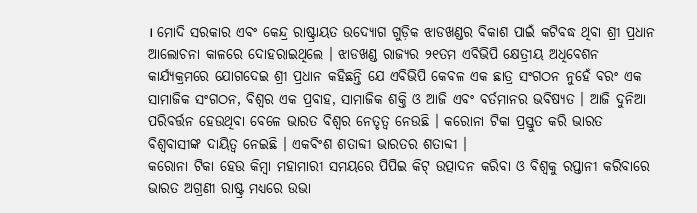। ମୋଦି ସରକାର ଏବଂ କେନ୍ଦ୍ର ରାଷ୍ଟ୍ରାୟତ ଉଦ୍ୟୋଗ ଗୁଡ଼ିକ ଝାଡଖଣ୍ଡର ବିକାଶ ପାଇଁ କଟିବଦ୍ଧ ଥିବା ଶ୍ରୀ ପ୍ରଧାନ ଆଲୋଚନା କାଳରେ ଦୋହରାଇଥିଲେ । ଝାଡଖଣ୍ଡ ରାଜ୍ୟର ୨୧ତମ ଏବିଭିପି କ୍ଷେତ୍ରୀୟ ଅଧିବେଶନ କାର୍ଯ୍ୟକ୍ରମରେ ଯୋଗଦେଇ ଶ୍ରୀ ପ୍ରଧାନ କହିଛନ୍ତି ଯେ ଏବିଭିପି କେବଳ ଏକ ଛାତ୍ର ସଂଗଠନ ନୁହେଁ ବରଂ ଏକ ସାମାଜିକ ସଂଗଠନ, ବିଶ୍ୱର ଏକ ପ୍ରବାହ, ସାମାଜିକ ଶକ୍ତି ଓ ଆଜି ଏବଂ ବର୍ତମାନର ଭବିଷ୍ୟତ । ଆଜି ଦୁନିଆ ପରିବର୍ତ୍ତନ ହେଉଥିବା ବେଳେ ଭାରତ ବିଶ୍ୱର ନେତୃତ୍ୱ ନେଉଛି । କରୋନା ଟିକା ପ୍ରସ୍ତୁତ କରି ଭାରତ ବିଶ୍ୱବାସୀଙ୍କ ଦାୟିତ୍ୱ ନେଇଛି । ଏକବିଂଶ ଶତାବ୍ଦୀ ଭାରତର ଶତାବ୍ଦୀ ।
କରୋନା ଟିକା ହେଉ କିମ୍ବା ମହାମାରୀ ସମୟରେ ପିପିଇ କିଟ୍ ଉତ୍ପାଦନ କରିବା ଓ ବିଶ୍ୱକୁ ରପ୍ତାନୀ କରିବାରେ ଭାରତ ଅଗ୍ରଣୀ ରାଷ୍ଟ୍ର ମଧ୍ୟରେ ଉଭା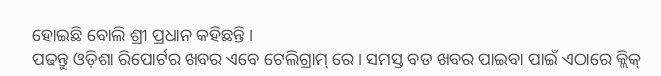ହୋଇଛି ବୋଲି ଶ୍ରୀ ପ୍ରଧାନ କହିଛନ୍ତି ।
ପଢନ୍ତୁ ଓଡ଼ିଶା ରିପୋର୍ଟର ଖବର ଏବେ ଟେଲିଗ୍ରାମ୍ ରେ। ସମସ୍ତ ବଡ ଖବର ପାଇବା ପାଇଁ ଏଠାରେ କ୍ଲିକ୍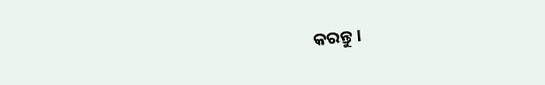କରନ୍ତୁ।